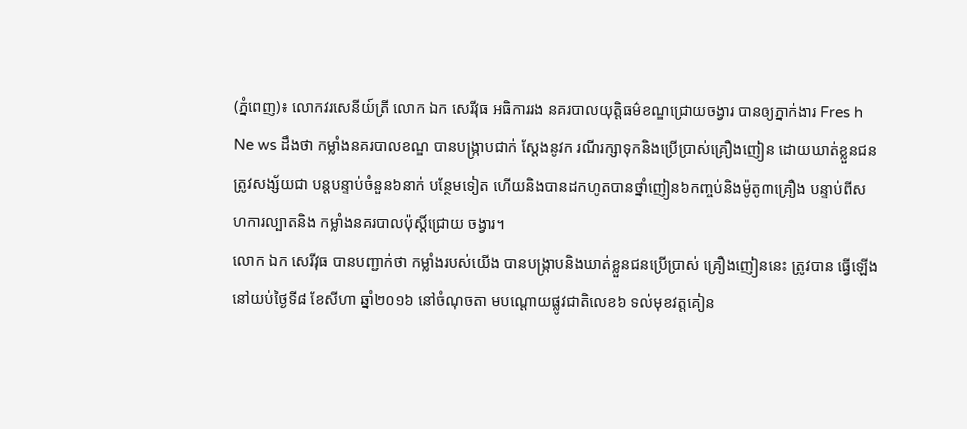(ភ្នំពេញ)៖ លោកវរសេនីយ៍ត្រី លោក ឯក សេរីវុធ អធិការរង នគរបាលយុត្តិធម៌ខណ្ឌជ្រោយចង្វារ បានឲ្យភ្នាក់ងារ Fres h Ne ws ដឹងថា កម្លាំងនគរបាលខណ្ឌ បានបង្ក្រាបជាក់ ស្ដែងនូវក រណីរក្សាទុកនិងប្រើប្រាស់គ្រឿងញៀន ដោយឃាត់ខ្លួនជនត្រូវសង្ស័យជា បន្តបន្ទាប់ចំនួន៦នាក់ បន្ថែមទៀត ហើយនិងបានដកហូតបានថ្នាំញៀន៦កញ្ចប់និងម៉ូតូ៣គ្រឿង បន្ទាប់ពីសហការល្បាតនិង កម្លាំងនគរបាលប៉ុស្ដិ៍ជ្រោយ ចង្វារ។
លោក ឯក សេរីវុធ បានបញ្ជាក់ថា កម្លាំងរបស់យើង បានបង្ក្រាបនិងឃាត់ខ្លួនជនប្រើប្រាស់ គ្រឿងញៀននេះ ត្រូវបាន ធ្វើឡើង នៅយប់ថ្ងៃទី៨ ខែសីហា ឆ្នាំ២០១៦ នៅចំណុចតា មបណ្ដោយផ្លូវជាតិលេខ៦ ទល់មុខវត្តគៀន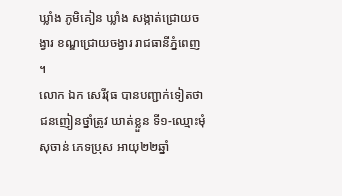ឃ្លាំង ភូមិគៀន ឃ្លាំង សង្កាត់ជ្រោយចង្វារ ខណ្ឌជ្រោយចង្វារ រាជធានីភ្នំពេញ ។
លោក ឯក សេរីវុធ បានបញ្ជាក់ទៀតថា ជនញៀនថ្នាំត្រូវ ឃាត់ខ្លួន ទី១-ឈ្មោះមុំ សុចាន់ ភេទប្រុស អាយុ២២ឆ្នាំ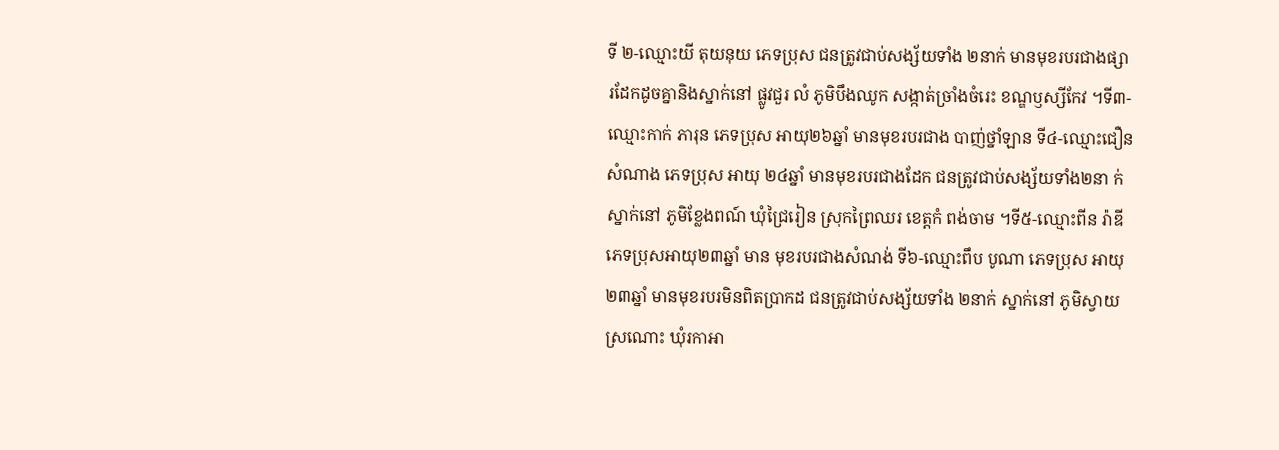ទី ២-ឈ្មោះយី តុយនុយ ភេទប្រុស ជនត្រូវជាប់សង្ស័យទាំង ២នាក់ មានមុខរបរជាងផ្សារដែកដូចគ្នានិងស្នាក់នៅ ផ្លូវជួរ លំ ភូមិបឹងឈូក សង្កាត់ច្រាំងចំរេះ ខណ្ឌឫស្សីកែវ ។ទី៣-ឈ្មោះកាក់ ភារុន ភេទប្រុស អាយុ២៦ឆ្នាំ មានមុខរបរជាង បាញ់ថ្នាំឡាន ទី៤-ឈ្មោះជឿន សំណាង ភេទប្រុស អាយុ ២៤ឆ្នាំ មានមុខរបរជាងដែក ជនត្រូវជាប់សង្ស័យទាំង២នា ក់ ស្នាក់នៅ ភូមិខ្លែងពណ៍ ឃុំជ្រៃរៀន ស្រុកព្រៃឈរ ខេត្តកំ ពង់ចាម ។ទី៥-ឈ្មោះពីន រ៉ាឌី ភេទប្រុសអាយុ២៣ឆ្នាំ មាន មុខរបរជាងសំណង់ ទី៦-ឈ្មោះពឹប បូណា ភេទប្រុស អាយុ ២៣ឆ្នាំ មានមុខរបរមិនពិតប្រាកដ ជនត្រូវជាប់សង្ស័យទាំង ២នាក់ ស្នាក់នៅ ភូមិស្វាយស្រណោះ ឃុំរកាអា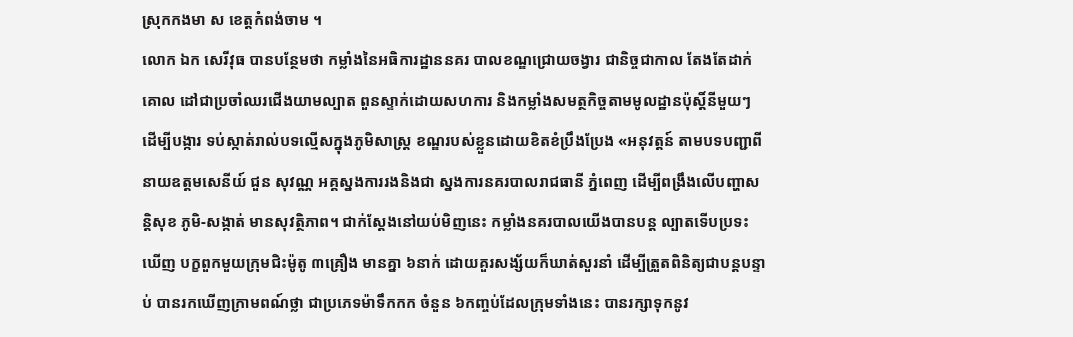ស្រុកកងមា ស ខេត្តកំពង់ចាម ។
លោក ឯក សេរីវុធ បានបន្ថែមថា កម្លាំងនៃអធិការដ្ឋាននគរ បាលខណ្ឌជ្រោយចង្វារ ជានិច្ចជាកាល តែងតែដាក់គោល ដៅជាប្រចាំឈរជើងយាមល្បាត ពួនស្ទាក់ដោយសហការ និងកម្លាំងសមត្ថកិច្ចតាមមូលដ្ឋានប៉ុស្ដិ៍នីមួយៗ ដើម្បីបង្ការ ទប់ស្កាត់រាល់បទល្មើសក្នុងភូមិសាស្ត្រ ខណ្ឌរបស់ខ្លួនដោយខិតខំប្រឹងប្រែង «អនុវត្តន៍ តាមបទបញ្ជាពីនាយឧត្តមសេនីយ៍ ជួន សុវណ្ណ អគ្គស្នងការរងនិងជា ស្នងការនគរបាលរាជធានី ភ្នំពេញ ដើម្បីពង្រឹងលើបញ្ហាសន្តិសុខ ភូមិ-សង្កាត់ មានសុវត្ថិភាព។ ជាក់ស្តែងនៅយប់មិញនេះ កម្លាំងនគរបាលយើងបានបន្ត ល្បាតទើបប្រទះឃើញ បក្ខពួកមួយក្រុមជិះម៉ូតូ ៣គ្រឿង មានគ្នា ៦នាក់ ដោយគួរសង្ស័យក៏ឃាត់សួរនាំ ដើម្បីត្រួតពិនិត្យជាបន្តបន្ទាប់ បានរកឃើញក្រាមពណ៍ថ្លា ជាប្រភេទម៉ាទឹកកក ចំនួន ៦កញ្ចប់ដែលក្រុមទាំងនេះ បានរក្សាទុកនូវ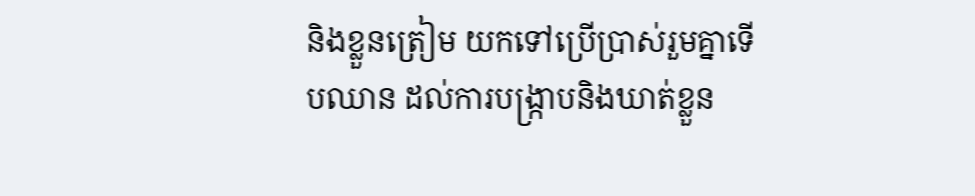និងខ្លួនត្រៀម យកទៅប្រើប្រាស់រួមគ្នាទើបឈាន ដល់ការបង្ក្រាបនិងឃាត់ខ្លួន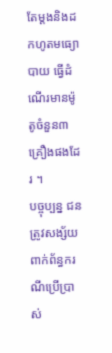តែម្ដងនិងដកហូតមធ្យោបាយ ធ្វើដំណើរមានម៉ូតូចំនួន៣គ្រឿងផងដែរ ។
បច្ចុប្បន្ន ជនត្រូវសង្ស័យពាក់ព័ន្ធករណីប្រើប្រាស់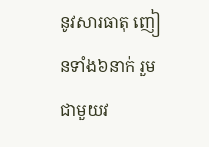នូវសារធាតុ ញៀនទាំង៦នាក់ រួមជាមួយវ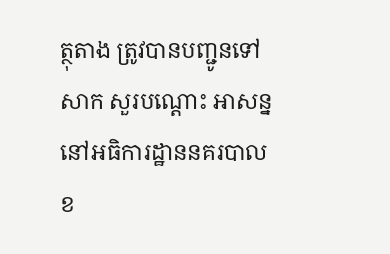ត្ថុតាង ត្រូវបានបញ្ជូនទៅសាក សួរបណ្ដោះ អាសន្ន នៅអធិការដ្ឋាននគរបាលខ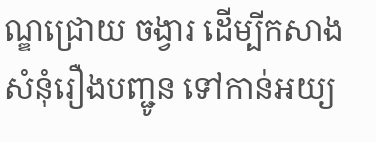ណ្ឌជ្រោយ ចង្វារ ដើម្បីកសាងសំនុំរឿងបញ្ជូន ទៅកាន់អយ្យ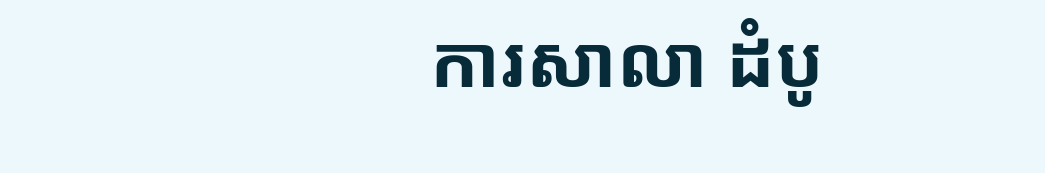ការសាលា ដំបូ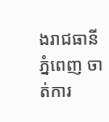ងរាជធានីភ្នំពេញ ចាត់ការ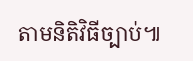តាមនិតិវិធីច្បាប់៕